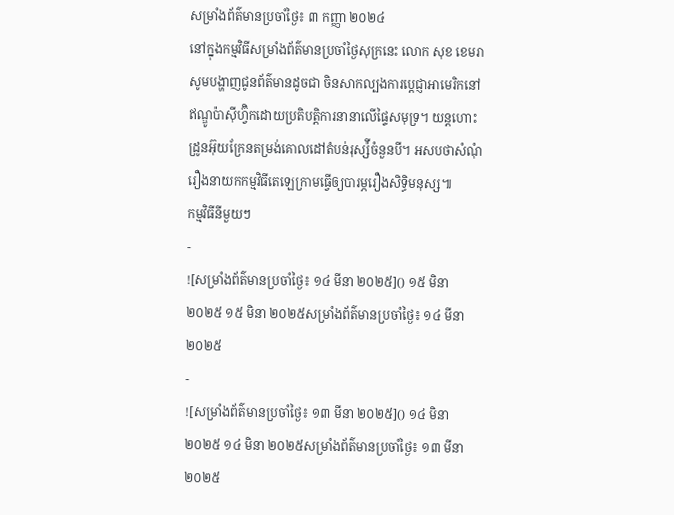សម្រាំងព័ត៌មានប្រចាំថ្ងៃ៖ ៣ កញ្ញា ២០២៤
នៅក្នុងកម្មវិធីសម្រាំងព័ត៌មានប្រចាំថ្ងៃសុក្រនេះ លោក សុខ ខេមរា សូមបង្ហាញជូនព័ត៌មានដូចជា ចិនសាកល្បងការប្តេជ្ញាអាមេរិកនៅឥណ្ឌូប៉ាស៊ីហ្វ៊ិកដោយប្រតិបត្តិការនានាលើផ្ទៃសមុទ្រ។ យន្តហោះដ្រូនអ៊ុយក្រែនតម្រង់គោលដៅតំបន់រុស្ស៉ីចំនួនបី។ អសបថាសំណុំរឿងនាយកកម្មវិធីតេឡេក្រាមធ្វើឲ្យបារម្ភរឿងសិទ្ធិមនុស្ស៕
កម្មវិធីនីមួយៗ
-
![សម្រាំងព័ត៌មានប្រចាំថ្ងៃ៖ ១៤ មីនា ២០២៥]() ១៥ មិនា ២០២៥ ១៥ មិនា ២០២៥សម្រាំងព័ត៌មានប្រចាំថ្ងៃ៖ ១៤ មីនា ២០២៥
-
![សម្រាំងព័ត៌មានប្រចាំថ្ងៃ៖ ១៣ មីនា ២០២៥]() ១៤ មិនា ២០២៥ ១៤ មិនា ២០២៥សម្រាំងព័ត៌មានប្រចាំថ្ងៃ៖ ១៣ មីនា ២០២៥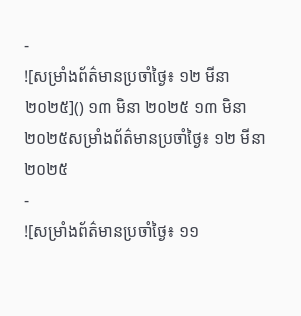-
![សម្រាំងព័ត៌មានប្រចាំថ្ងៃ៖ ១២ មីនា ២០២៥]() ១៣ មិនា ២០២៥ ១៣ មិនា ២០២៥សម្រាំងព័ត៌មានប្រចាំថ្ងៃ៖ ១២ មីនា ២០២៥
-
![សម្រាំងព័ត៌មានប្រចាំថ្ងៃ៖ ១១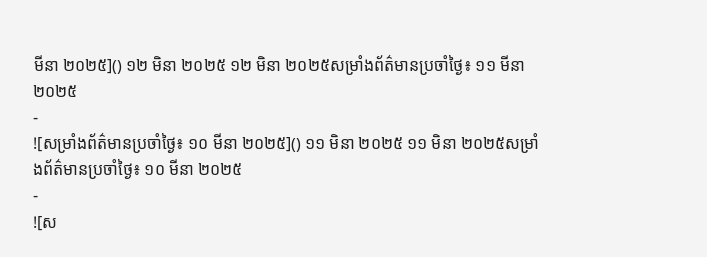មីនា ២០២៥]() ១២ មិនា ២០២៥ ១២ មិនា ២០២៥សម្រាំងព័ត៌មានប្រចាំថ្ងៃ៖ ១១ មីនា ២០២៥
-
![សម្រាំងព័ត៌មានប្រចាំថ្ងៃ៖ ១០ មីនា ២០២៥]() ១១ មិនា ២០២៥ ១១ មិនា ២០២៥សម្រាំងព័ត៌មានប្រចាំថ្ងៃ៖ ១០ មីនា ២០២៥
-
![ស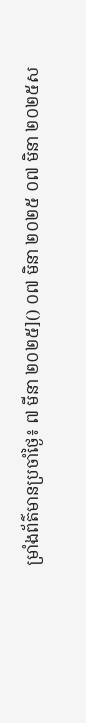ម្រាំងព័ត៌មានប្រចាំថ្ងៃ៖ ៧ មីនា ២០២៥]() ០៧ មិនា ២០២៥ ០៧ មិនា ២០២៥ស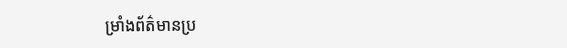ម្រាំងព័ត៌មានប្រ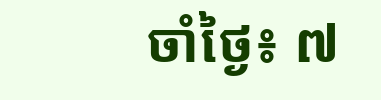ចាំថ្ងៃ៖ ៧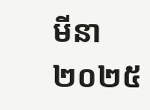មីនា ២០២៥